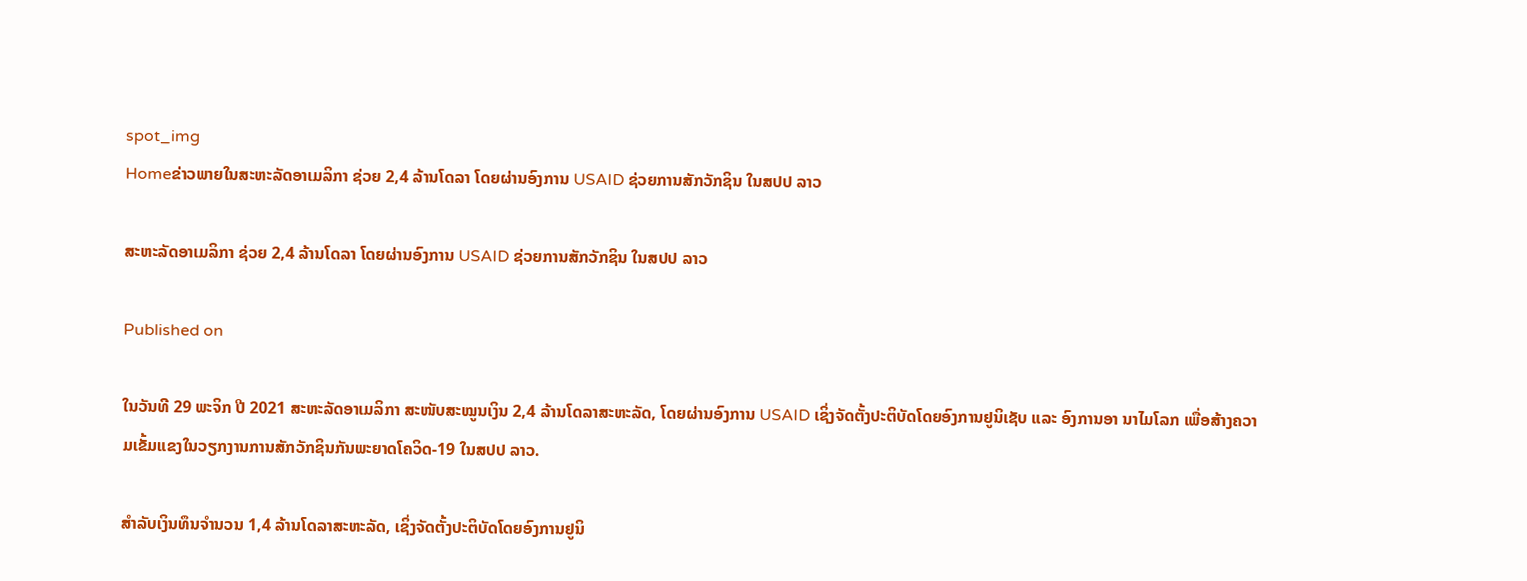spot_img
Homeຂ່າວພາຍໃນສະຫະລັດອາເມລິກາ ຊ່ວຍ 2,4 ລ້ານໂດລາ ໂດຍຜ່ານອົງການ USAID ຊ່ວຍການສັກວັກຊິນ ໃນສປປ ລາວ

ສະຫະລັດອາເມລິກາ ຊ່ວຍ 2,4 ລ້ານໂດລາ ໂດຍຜ່ານອົງການ USAID ຊ່ວຍການສັກວັກຊິນ ໃນສປປ ລາວ

Published on

ໃນວັນທີ 29 ພະຈິກ ປີ 2021 ສະຫະລັດອາເມລິກາ ສະໜັບສະໝູນເງິນ 2,4 ລ້ານໂດລາສະຫະລັດ, ໂດຍຜ່ານອົງການ USAID ເຊິ່ງຈັດຕັ້ງປະຕິບັດໂດຍອົງການຢູນິເຊັບ ແລະ ອົງການອາ ນາໄມໂລກ ເພື່ອສ້າງຄວາມເຂັ້ມແຂງໃນວຽກງານການສັກວັກຊິນກັນພະຍາດໂຄວິດ-19 ໃນສປປ ລາວ.

ສຳລັບເງິນທຶນຈຳນວນ 1,4 ລ້ານໂດລາສະຫະລັດ, ເຊິ່ງຈັດຕັ້ງປະຕິບັດໂດຍອົງການຢູນິ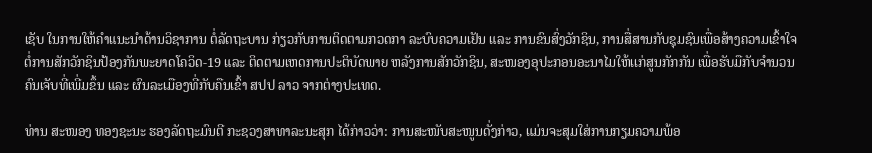ເຊັບ ໃນການໃຫ້ຄໍາແນະນໍາດ້ານວິຊາການ ຕໍ່ລັດຖະບານ ກ່ຽວກັບການຕິດຕາມກວດກາ ລະບົບຄວາມເຢັນ ແລະ ການຂົນສົ່ງວັກຊິນ, ການສື່ສານກັບຊຸມຊົນເພື່ອສ້າງຄວາມເຂົ້າໃຈ ຕໍ່ການສັກວັກຊິນປ້ອງກັນພະຍາດໂຄວິດ-19 ແລະ ຕິດຕາມເຫດການປະຕິບັດພາຍ ຫລັງການສັກວັກຊິນ, ສະໜອງອຸປະກອນອະນາໄມໃຫ້ເເກ່ສູນກັກກັນ ເພື່ອຮັບມືກັບຈໍານວນຄົນເຈັບທີ່ເພີ່ມຂຶ້ນ ແລະ ຜົນລະເມືອງທີ່ກັບຄືນເຂົ້າ ສປປ ລາວ ຈາກຕ່າງປະເທດ.

ທ່ານ ສະໜອງ ທອງຊະນະ ຮອງລັດຖະມົນຕີ ກະຊວງສາທາລະນະສຸກ ໄດ້ກ່າວວ່າ: ການສະໜັບສະໜູນດັ່ງກ່າວ, ແມ່ນຈະສຸມໃສ່ການກຽມຄວາມພ້ອ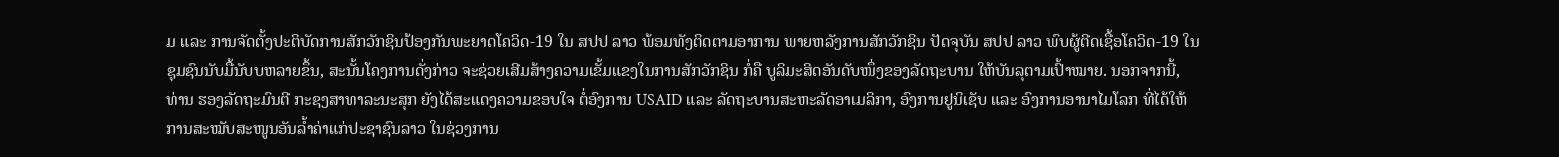ມ ແລະ ການຈັດຕັ້ງປະຕິບັດການສັກວັກຊິນປ້ອງກັນພະຍາດໂຄວິດ-19 ໃນ ສປປ ລາວ ພ້ອມທັງຕິດຕາມອາການ ພາຍຫລັງການສັກວັກຊິນ ປັດຈຸບັນ ສປປ ລາວ ພົບຜູ້ຕີດເຊື້ອໂຄວິດ-19 ໃນຊຸມຊົນນັບມື້ນັບບຫລາຍຂຶ້ນ, ສະນັ້ນໂຄງການດັ່ງກ່າວ ຈະຊ່ວຍເສີມສ້າງຄວາມເຂັ້ມແຂງໃນການສັກວັກຊິນ ກໍ່ຄື ບູລິມະສິດອັນດັບໜຶ່ງຂອງລັດຖະບານ ໃຫ້ບັນລຸຕາມເປົ້າໝາຍ. ນອກຈາກນີ້, ທ່ານ ຮອງລັດຖະມົນຕີ ກະຊງສາທາລະນະສຸກ ຍັງໄດ້ສະແດງຄວາມຂອບໃຈ ຕໍ່ອົງການ USAID ແລະ ລັດຖະບານສະຫະລັດອາເມລິກາ, ອົງການຢູນິເຊັບ ແລະ ອົງການອານາໄມໂລກ ທີ່ໄດ້ໃຫ້ການສະໝັບສະໜູນອັນລໍ້າຄ່າແກ່ປະຊາຊົນລາວ ໃນຊ່ວງການ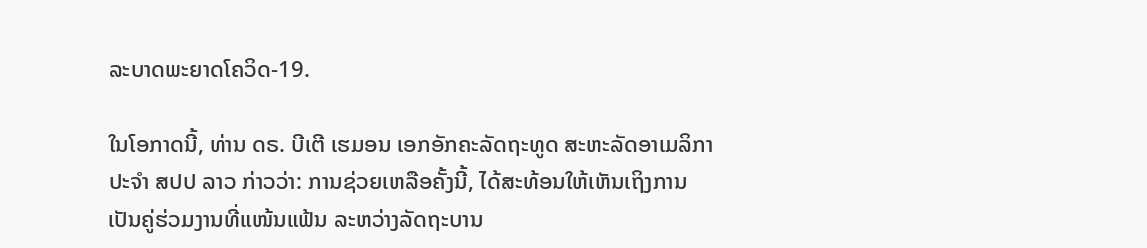ລະບາດພະຍາດໂຄວິດ-19.

ໃນໂອກາດນີ້, ທ່ານ ດຣ. ບີເຕີ ເຮມອນ ເອກອັກຄະລັດຖະທູດ ສະຫະລັດອາເມລິກາ ປະຈໍາ ສປປ ລາວ ກ່າວວ່າ: ການຊ່ວຍເຫລືອຄັ້ງນີ້, ໄດ້ສະທ້ອນໃຫ້ເຫັນເຖິງການເປັນຄູ່ຮ່ວມງານທີ່ແໜ້ນແຟ້ນ ລະຫວ່າງລັດຖະບານ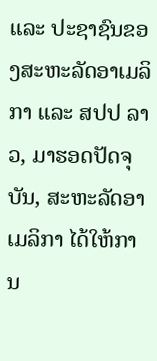ແລະ ປະຊາຊົນຂອງສະຫະລັດອາເມລິກາ ແລະ ສປປ ລາວ, ມາຮອດປັດຈຸບັນ, ສະຫະລັດອາເມລິກາ ໄດ້ໃຫ້ການ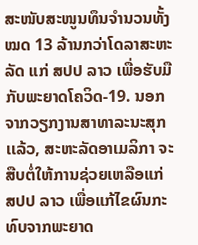ສະໜັບສະໜູນທຶນຈໍານວນທັ້ງໝດ 13 ລ້ານກວ່າໂດລາສະຫະລັດ ແກ່ ສປປ ລາວ ເພື່ອຮັບມືກັບພະຍາດໂຄວິດ-19. ນອກຈາກວຽກງານສາທາລະນະສຸກເເລ້ວ, ສະຫະລັດອາເມລິກາ ຈະສືບຕໍ່ໃຫ້ການຊ່ວຍເຫລືອແກ່ ສປປ ລາວ ເພື່ອແກ້ໄຂຜົນກະທົບຈາກພະຍາດ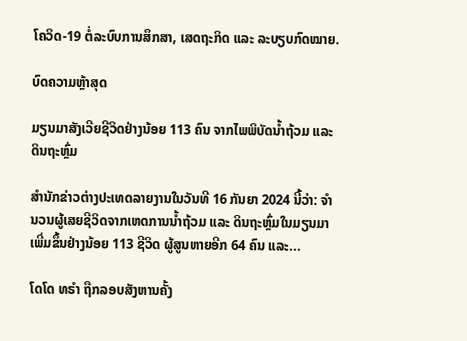ໂຄວິດ-19 ຕໍ່ລະບົບການສຶກສາ, ເສດຖະກິດ ແລະ ລະບຽບກົດໝາຍ.

ບົດຄວາມຫຼ້າສຸດ

ມຽນມາສັງເວີຍຊີວິດຢ່າງນ້ອຍ 113 ຄົນ ຈາກໄພພິບັດນ້ຳຖ້ວມ ແລະ ດິນຖະຫຼົ່ມ

ສຳນັກຂ່າວຕ່າງປະເທດລາຍງານໃນວັນທີ 16 ກັນຍາ 2024 ນີ້ວ່າ: ຈຳນວນຜູ້ເສຍຊີວິດຈາກເຫດການນ້ຳຖ້ວມ ແລະ ດິນຖະຫຼົ່ມໃນມຽນມາເພີ່ມຂຶ້ນຢ່າງນ້ອຍ 113 ຊີວິດ ຜູ້ສູນຫາຍອີກ 64 ຄົນ ແລະ...

ໂດໂດ ທຣຳ ຖືກລອບສັງຫານຄັ້ງ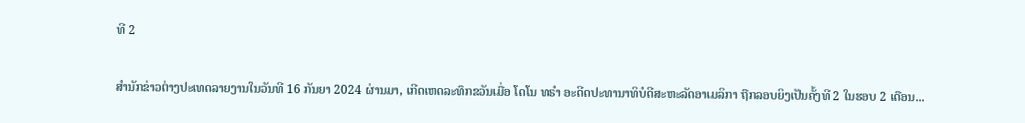ທີ 2

ສຳນັກຂ່າວຕ່າງປະເທດລາຍງານໃນວັນທີ 16 ກັນຍາ 2024 ຜ່ານມາ, ເກີດເຫດລະທຶກຂວັນເມື່ອ ໂດໂນ ທຣຳ ອະດີດປະທານາທິບໍດີສະຫະລັດອາເມລິກາ ຖືກລອບຍິງເປັນຄັ້ງທີ 2 ໃນຮອບ 2 ເດືອນ...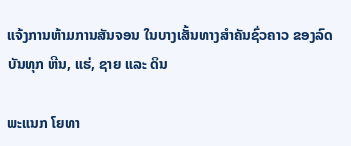ແຈ້ງການຫ້າມການສັນຈອນ ໃນບາງເສັ້ນທາງສໍາຄັນຊົ່ວຄາວ ຂອງລົດບັນທຸກ ຫີນ, ແຮ່, ຊາຍ ແລະ ດິນ

ພະແນກ ໂຍທາ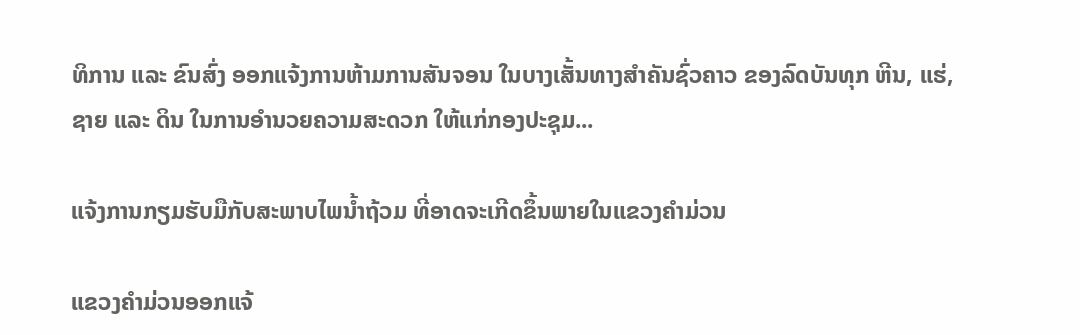ທິການ ແລະ ຂົນສົ່ງ ອອກແຈ້ງການຫ້າມການສັນຈອນ ໃນບາງເສັ້ນທາງສໍາຄັນຊົ່ວຄາວ ຂອງລົດບັນທຸກ ຫີນ, ແຮ່, ຊາຍ ແລະ ດິນ ໃນການອໍານວຍຄວາມສະດວກ ໃຫ້ແກ່ກອງປະຊຸມ...

ແຈ້ງການກຽມຮັບມືກັບສະພາບໄພນໍ້າຖ້ວມ ທີ່ອາດຈະເກີດຂຶ້ນພາຍໃນແຂວງຄໍາມ່ວນ

ແຂວງຄຳມ່ວນອອກແຈ້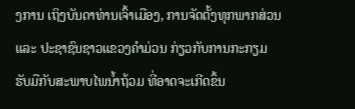ງການ ເຖິງບັນດາທ່ານເຈົ້າເມືອງ, ການຈັດຕັ້ງທຸກພາກສ່ວນ ແລະ ປະຊາຊົນຊາວແຂວງຄໍາມ່ວນ ກ່ຽວກັບການກະກຽມຮັບມືກັບສະພາບໄພນໍ້າຖ້ວມ ທີ່ອາດຈະເກີດຂຶ້ນ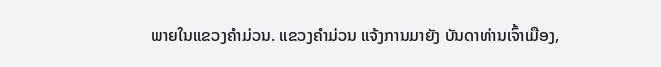ພາຍໃນແຂວງຄໍາມ່ວນ. ແຂວງຄໍາມ່ວນ ແຈ້ງການມາຍັງ ບັນດາທ່ານເຈົ້າເມືອງ,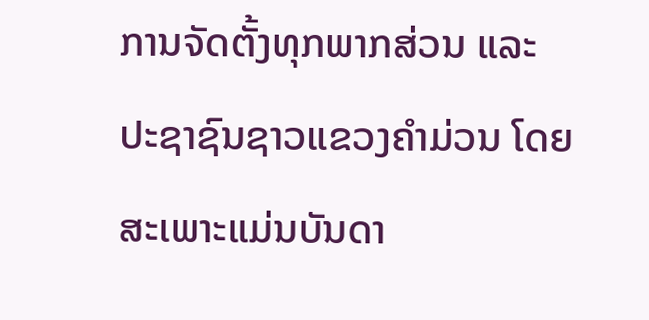ການຈັດຕັ້ງທຸກພາກສ່ວນ ແລະ ປະຊາຊົນຊາວແຂວງຄໍາມ່ວນ ໂດຍສະເພາະແມ່ນບັນດາ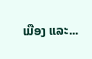ເມືອງ ແລະ...